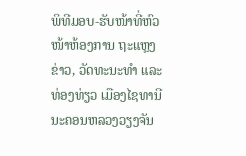ພິທີມອບ-ຮັບໜ້າທີ່ຫົວໜ້າຫ້ອງການ ຖະແຫຼງຂ່າວ, ວັດທະນະທຳ ແລະ ທ່ອງທ່ຽວ ເມືອງໄຊທານີ ນະຄອນຫລວງວຽງຈັນ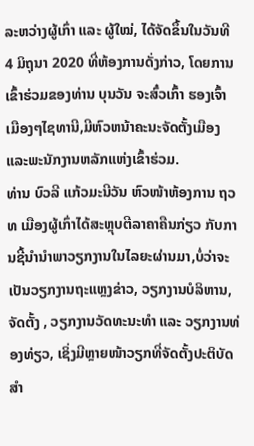ລະຫວ່າງຜູ້ເກົ່າ ແລະ ຜູ້ໃໝ່, ໄດ້ຈັດຂຶ້ນໃນວັນທີ 4 ມິຖຸນາ 2020 ທີ່ຫ້ອງການດັ່ງກ່າວ, ໂດຍການເຂົ້າຮ່ວມຂອງທ່ານ ບຸນວັນ ຈະສົ໋ວເກົ້າ ຮອງເຈົ້າເມືອງໆໄຊທານີ,ມີຫົວຫນ້າຄະນະຈັດຕັ້ງເມືອງ ແລະພະນັກງານຫລັກແຫ່ງເຂົ້າຮ່ວມ.
ທ່ານ ບົວລີ ແກ້ວມະນີວັນ ຫົວໜ້າຫ້ອງການ ຖວທ ເມືອງຜູ້ເກົ່າໄດ້ສະຫຼຸບຕີລາຄາຄືນກ່ຽວ ກັບການຊີ້ນຳນຳພາວຽກງານໃນໄລຍະຜ່ານມາ,ບໍ່ວ່າຈະເປັນວຽກງານຖະແຫຼງຂ່າວ, ວຽກງານບໍລິຫານ, ຈັດຕັ້ງ , ວຽກງານວັດທະນະທຳ ແລະ ວຽກງານທ່ອງທ່ຽວ, ເຊິ່ງມີຫຼາຍໜ້າວຽກທີ່ຈັດຕັ້ງປະຕິບັດສຳ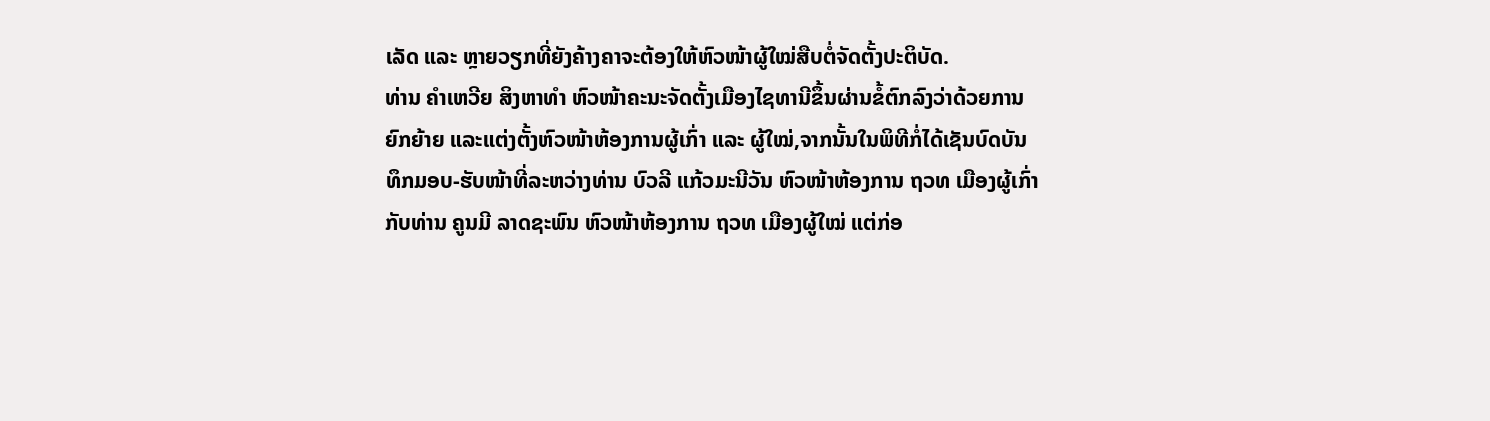ເລັດ ແລະ ຫຼາຍວຽກທີ່ຍັງຄ້າງຄາຈະຕ້ອງໃຫ້ຫົວໜ້າຜູ້ໃໝ່ສືບຕໍ່ຈັດຕັ້ງປະຕິບັດ.
ທ່ານ ຄຳເຫວີຍ ສິງຫາທຳ ຫົວໜ້າຄະນະຈັດຕັ້ງເມືອງໄຊທານີຂຶ້ນຜ່ານຂໍ້ຕົກລົງວ່າດ້ວຍການຍົກຍ້າຍ ແລະແຕ່ງຕັ້ງຫົວໜ້າຫ້ອງການຜູ້ເກົ່າ ແລະ ຜູ້ໃໝ່,ຈາກນັ້ນໃນພິທີກໍ່ໄດ້ເຊັນບົດບັນ ທຶກມອບ-ຮັບໜ້າທີ່ລະຫວ່າງທ່ານ ບົວລີ ແກ້ວມະນີວັນ ຫົວໜ້າຫ້ອງການ ຖວທ ເມືອງຜູ້ເກົ່າກັບທ່ານ ຄູນມີ ລາດຊະພົນ ຫົວໜ້າຫ້ອງການ ຖວທ ເມືອງຜູ້ໃໝ່ ແຕ່ກ່ອ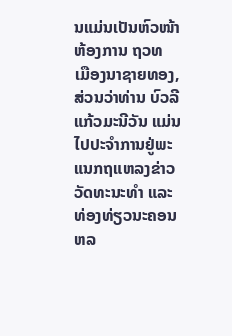ນແມ່ນເປັນຫົວໜ້າຫ້ອງການ ຖວທ ເມືອງນາຊາຍທອງ, ສ່ວນວ່າທ່ານ ບົວລີ ແກ້ວມະນີວັນ ແມ່ນໄປປະຈໍາການຢູ່ພະແນກຖແຫລງຂ່າວວັດທະນະທໍາ ແລະທ່ອງທ່ຽວນະຄອນຫລ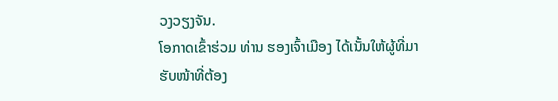ວງວຽງຈັນ.
ໂອກາດເຂົ້າຮ່ວມ ທ່ານ ຮອງເຈົ້າເມືອງ ໄດ້ເນັ້ນໃຫ້ຜູ້ທີ່ມາຮັບໜ້າທີ່ຕ້ອງ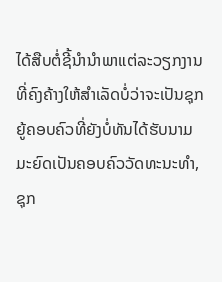ໄດ້ສືບຕໍ່ຊີ້ນຳນຳພາແຕ່ລະວຽກງານທີ່ຄົງຄ້າງໃຫ້ສຳເລັດບໍ່ວ່າຈະເປັນຊຸກ ຍູ້ຄອບຄົວທີ່ຍັງບໍ່ທັນໄດ້ຮັບນາມມະຍົດເປັນຄອບຄົວວັດທະນະທຳ, ຊຸກ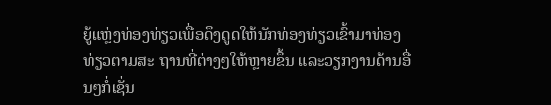ຍູ້ແຫຼ່ງທ່ອງທ່ຽວເພື່ອດຶງດູດໃຫ້ນັກທ່ອງທ່ຽວເຂົ້າມາທ່ອງ ທ່ຽວຕາມສະ ຖານທີ່ຕ່າງໆໃຫ້ຫຼາຍຂຶ້ນ ແລະວຽກງານດ້ານອື່ນໆກໍ່ເຊັ່ນ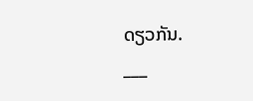ດຽວກັນ.
___